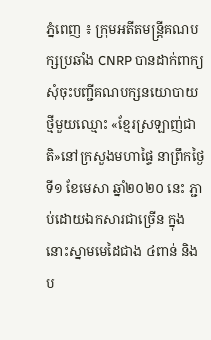ភ្នំពេញ ៖ ក្រុមអតីតមន្ត្រីគណបក្សប្រឆាំង CNRP បានដាក់ពាក្យសុំចុះបញ្ជីគណបក្សនយោបាយថ្មីមួយឈ្មោះ «ខ្មែរស្រឡាញ់ជាតិ»នៅក្រសួងមហាផ្ទៃ នាព្រឹកថ្ងៃទី១ ខែមេសា ឆ្នាំ២០២០ នេះ ភ្ជាប់ដោយឯកសារជាច្រើន ក្នុងនោះស្នាមមេដៃជាង ៤ពាន់ និងប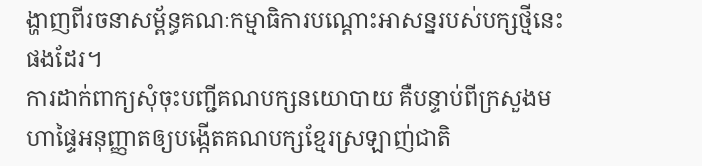ង្ហាញពីរចនាសម្ព័ន្ធគណៈកម្មាធិការបណ្តោះអាសន្នរបស់បក្សថ្មីនេះផងដែរ។
ការដាក់ពាក្យសុំចុះបញ្ជីគណបក្សនយោបាយ គឺបន្ទាប់ពីក្រសួងមហាផ្ទៃអនុញ្ញាតឲ្យបង្កើតគណបក្សខ្មែរស្រឡាញ់ជាតិ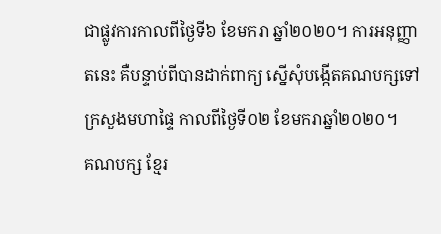ជាផ្លូវការកាលពីថ្ងៃទី៦ ខែមករា ឆ្នាំ២០២០។ ការអនុញ្ញាតនេះ គឺបន្ទាប់ពីបានដាក់ពាក្យ ស្នើសុំបង្កើតគណបក្សទៅក្រសួងមហាផ្ទៃ កាលពីថ្ងៃទី០២ ខែមករាឆ្នាំ២០២០។
គណបក្ស ខ្មែរ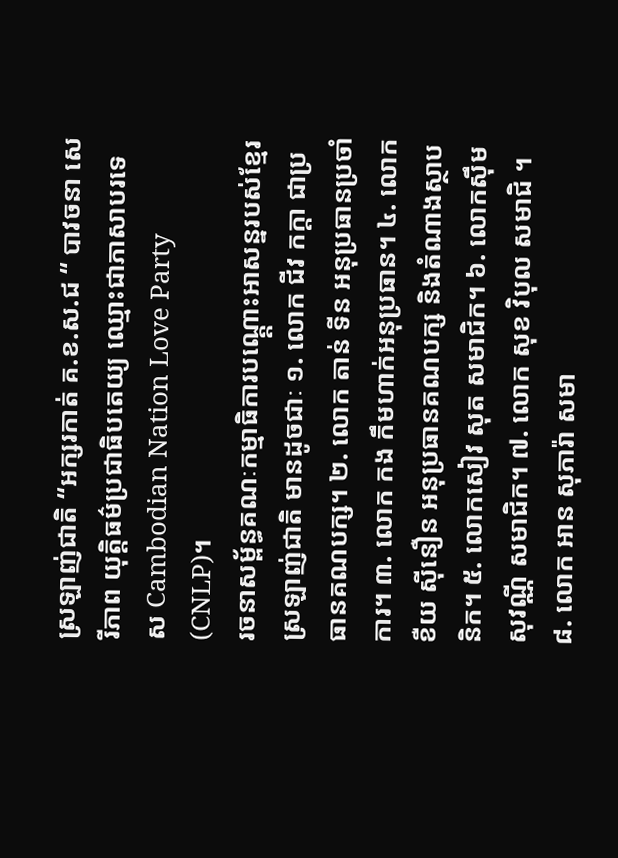ស្រឡាញ់ជាតិ “អក្សរកាត់ គ.ខ.ស.ជ “ បាវចនា សេរីភាព យុត្តិធម៌ប្រជាធិបតេយ្យ ឈ្មោះជាភាសាបរទេស Cambodian Nation Love Party (CNLP)។
រចនាសម្ព័ន្ធគណៈកម្មាធិការបណ្ត្តោះអាសន្នរបស់ខ្មែរស្រឡាញ់ជាតិ មានដូចជាៈ ១. លោក ជីវ កក្តា ជាប្រធានគណបក្ស។ ២. លោក តាន់ ទីន អនុប្រធានប្រចាំការ។ ៣. លោក កង កឹមហាក់អនុប្រធាន។ ៤. លោក ខឺយ ស៊ីនឿន អនុប្រធានគណបក្ស និងតំណាងស្ថាបនិក។ ៥. លោកសៀវ សុត សមាជិក។ ៦. លោកស៊ឹម សុវណ្ណី សមាជិក។ ៧. លោក សុខ វិបុល សមាជិ ។៨. លោក អាន សុភារ៉ា សមា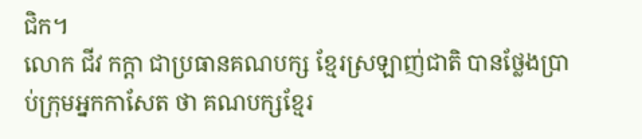ជិក។
លោក ជីវ កក្តា ជាប្រធានគណបក្ស ខ្មែរស្រឡាញ់ជាតិ បានថ្លែងប្រាប់ក្រុមអ្នកកាសែត ថា គណបក្សខ្មែរ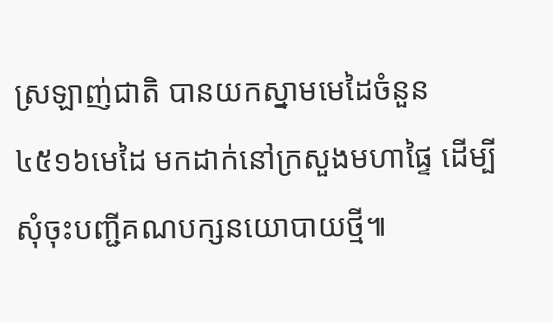ស្រឡាញ់ជាតិ បានយកស្នាមមេដៃចំនួន ៤៥១៦មេដៃ មកដាក់នៅក្រសួងមហាផ្ទៃ ដើម្បីសុំចុះបញ្ជីគណបក្សនយោបាយថ្មី៕